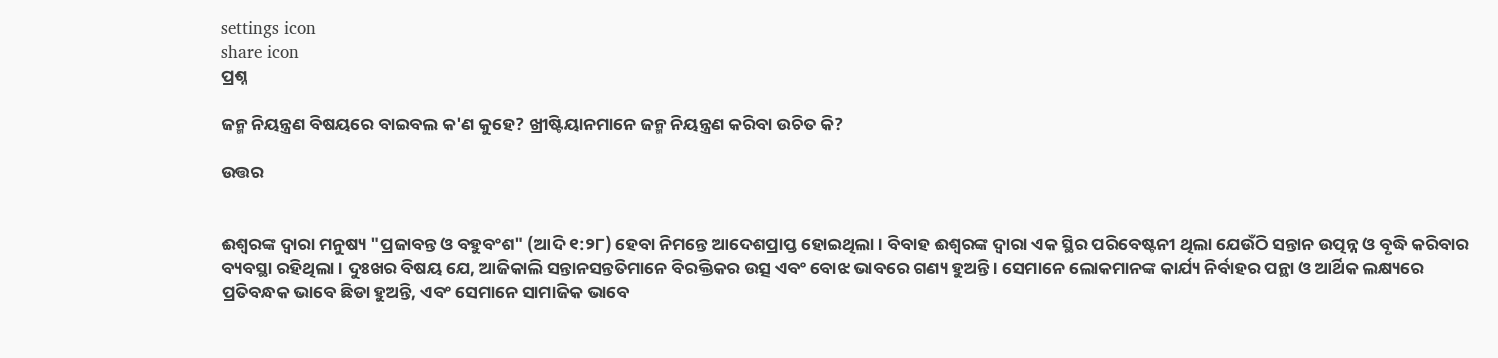settings icon
share icon
ପ୍ରଶ୍ନ

ଜନ୍ମ ନିୟନ୍ତ୍ରଣ ବିଷୟରେ ବାଇବଲ କ'ଣ କୁହେ? ଖ୍ରୀଷ୍ଟିୟାନମାନେ ଜନ୍ମ ନିୟନ୍ତ୍ରଣ କରିବା ଉଚିତ କି?

ଉତ୍ତର


ଈଶ୍ବରଙ୍କ ଦ୍ବାରା ମନୁଷ୍ୟ "ପ୍ରଜାବନ୍ତ ଓ ବହୁବଂଶ" (ଆଦି ୧:୨୮) ହେବା ନିମନ୍ତେ ଆଦେଶପ୍ରାପ୍ତ ହୋଇଥିଲା । ବିବାହ ଈଶ୍ବରଙ୍କ ଦ୍ବାରା ଏକ ସ୍ଥିର ପରିବେଷ୍ଟନୀ ଥିଲା ଯେଉଁଠି ସନ୍ତାନ ଉତ୍ପନ୍ନ ଓ ବୃଦ୍ଧି କରିବାର ବ୍ୟବସ୍ଥା ରହିଥିଲା । ଦୁଃଖର ବିଷୟ ଯେ, ଆଜିକାଲି ସନ୍ତାନସନ୍ତତିମାନେ ବିରକ୍ତିକର ଉତ୍ସ ଏବଂ ବୋଝ ଭାବରେ ଗଣ୍ୟ ହୁଅନ୍ତି । ସେମାନେ ଲୋକମାନଙ୍କ କାର୍ଯ୍ୟ ନିର୍ବାହର ପନ୍ଥା ଓ ଆର୍ଥିକ ଲକ୍ଷ୍ୟରେ ପ୍ରତିବନ୍ଧକ ଭାବେ ଛିଡା ହୁଅନ୍ତି, ଏବଂ ସେମାନେ ସାମାଜିକ ଭାବେ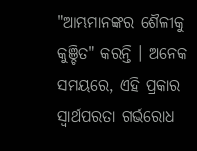"ଆମ୍ଭମାନଙ୍କର ଶୈଳୀକୁ କୁଞ୍ଚିତ" କରନ୍ତି । ଅନେକ ସମୟରେ, ଏହି ପ୍ରକାର ସ୍ବାର୍ଥପରତା ଗର୍ଭରୋଧ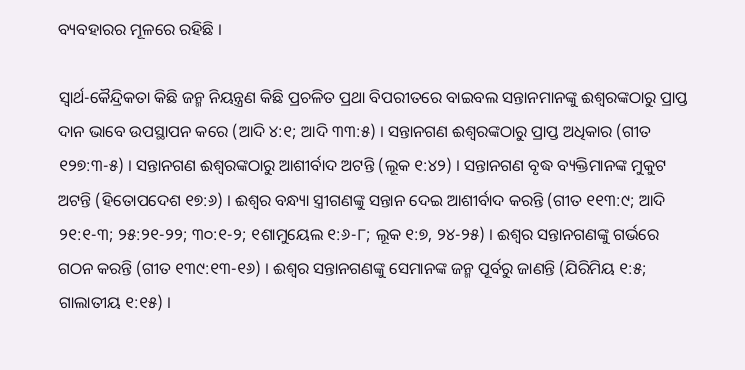ବ୍ୟବହାରର ମୂଳରେ ରହିଛି ।

ସ୍ବାର୍ଥ-କୈନ୍ଦ୍ରିକତା କିଛି ଜନ୍ମ ନିୟନ୍ତ୍ରଣ କିଛି ପ୍ରଚଳିତ ପ୍ରଥା ବିପରୀତରେ ବାଇବଲ ସନ୍ତାନମାନଙ୍କୁ ଈଶ୍ବରଙ୍କଠାରୁ ପ୍ରାପ୍ତ ଦାନ ଭାବେ ଉପସ୍ଥାପନ କରେ (ଆଦି ୪:୧; ଆଦି ୩୩:୫) । ସନ୍ତାନଗଣ ଈଶ୍ବରଙ୍କଠାରୁ ପ୍ରାପ୍ତ ଅଧିକାର (ଗୀତ ୧୨୭:୩-୫) । ସନ୍ତାନଗଣ ଈଶ୍ବରଙ୍କଠାରୁ ଆଶୀର୍ବାଦ ଅଟନ୍ତି (ଲୂକ ୧:୪୨) । ସନ୍ତାନଗଣ ବୃଦ୍ଧ ବ୍ୟକ୍ତିମାନଙ୍କ ମୁକୁଟ ଅଟନ୍ତି (ହିତୋପଦେଶ ୧୭:୬) । ଈଶ୍ବର ବନ୍ଧ୍ୟା ସ୍ତ୍ରୀଗଣଙ୍କୁ ସନ୍ତାନ ଦେଇ ଆଶୀର୍ବାଦ କରନ୍ତି (ଗୀତ ୧୧୩:୯; ଆଦି ୨୧:୧-୩; ୨୫:୨୧-୨୨; ୩୦:୧-୨; ୧ଶାମୁୟେଲ ୧:୬-୮; ଲୂକ ୧:୭, ୨୪-୨୫) । ଈଶ୍ବର ସନ୍ତାନଗଣଙ୍କୁ ଗର୍ଭରେ ଗଠନ କରନ୍ତି (ଗୀତ ୧୩୯:୧୩-୧୬) । ଈଶ୍ବର ସନ୍ତାନଗଣଙ୍କୁ ସେମାନଙ୍କ ଜନ୍ମ ପୂର୍ବରୁ ଜାଣନ୍ତି (ଯିରିମିୟ ୧:୫; ଗାଲାତୀୟ ୧:୧୫) ।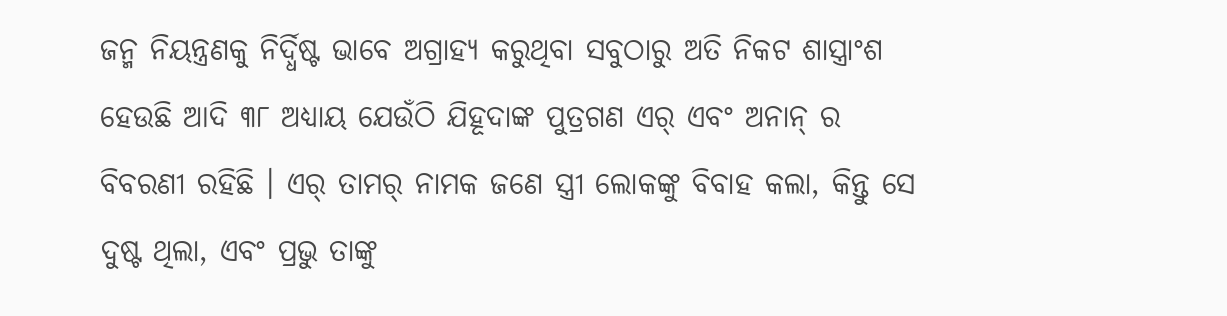ଜନ୍ମ ନିୟନ୍ତ୍ରଣକୁ ନିର୍ଦ୍ଧିଷ୍ଟ ଭାବେ ଅଗ୍ରାହ୍ୟ କରୁଥିବା ସବୁଠାରୁ ଅତି ନିକଟ ଶାସ୍ତ୍ରାଂଶ ହେଉଛି ଆଦି ୩୮ ଅଧ୍ୟାୟ ଯେଉଁଠି ଯିହୂଦାଙ୍କ ପୁତ୍ରଗଣ ଏର୍ ଏବଂ ଅନାନ୍ ର ବିବରଣୀ ରହିଛି । ଏର୍ ତାମର୍ ନାମକ ଜଣେ ସ୍ତ୍ରୀ ଲୋକଙ୍କୁ ବିବାହ କଲା, କିନ୍ତୁ ସେ ଦୁଷ୍ଟ ଥିଲା, ଏବଂ ପ୍ରଭୁ ତାଙ୍କୁ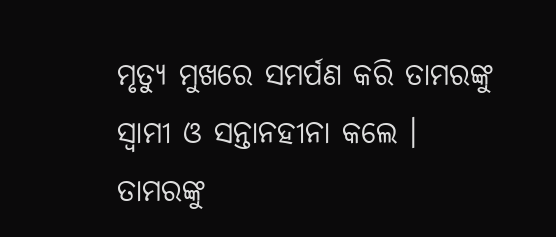ମୃତ୍ୟୁ ମୁଖରେ ସମର୍ପଣ କରି ତାମରଙ୍କୁ ସ୍ବାମୀ ଓ ସନ୍ତାନହୀନା କଲେ । ତାମରଙ୍କୁ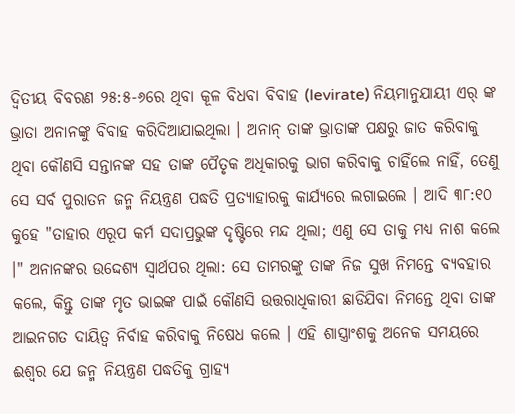ଦ୍ବିତୀୟ ବିବରଣ ୨୫:୫-୬ରେ ଥିବା କୂଳ ବିଧବା ବିବାହ (levirate) ନିୟମାନୁଯାୟୀ ଏର୍ ଙ୍କ ଭ୍ରାତା ଅନାନଙ୍କୁ ବିବାହ କରିଦିଆଯାଇଥିଲା । ଅନାନ୍ ତାଙ୍କ ଭ୍ରାତାଙ୍କ ପକ୍ଷରୁ ଜାତ କରିବାକୁ ଥିବା କୌଣସି ସନ୍ତାନଙ୍କ ସହ ତାଙ୍କ ପୈତୃକ ଅଧିକାରକୁ ଭାଗ କରିବାକୁ ଚାହିଁଲେ ନାହିଁ, ତେଣୁ ସେ ସର୍ବ ପୁରାତନ ଜନ୍ମ ନିୟନ୍ତ୍ରଣ ପଦ୍ଧତି ପ୍ରତ୍ୟାହାରକୁ କାର୍ଯ୍ୟରେ ଲଗାଇଲେ । ଆଦି ୩୮:୧୦ କୁହେ "ତାହାର ଏରୂପ କର୍ମ ସଦାପ୍ରଭୁଙ୍କ ଦୃଷ୍ଟିରେ ମନ୍ଦ ଥିଲା; ଏଣୁ ସେ ତାକୁ ମଧ୍ୟ ନାଶ କଲେ ।" ଅନାନଙ୍କର ଉଦ୍ଦେଶ୍ୟ ସ୍ବାର୍ଥପର ଥିଲା: ସେ ତାମରଙ୍କୁ ତାଙ୍କ ନିଜ ସୁଖ ନିମନ୍ତେ ବ୍ୟବହାର କଲେ, କିନ୍ତୁ ତାଙ୍କ ମୃତ ଭାଇଙ୍କ ପାଇଁ କୌଣସି ଉତ୍ତରାଧିକାରୀ ଛାଡିଯିବା ନିମନ୍ତେ ଥିବା ତାଙ୍କ ଆଇନଗତ ଦାୟିତ୍ବ ନିର୍ବାହ କରିବାକୁ ନିଷେଧ କଲେ । ଏହି ଶାସ୍ତ୍ରାଂଶକୁ ଅନେକ ସମୟରେ ଈଶ୍ବର ଯେ ଜନ୍ମ ନିୟନ୍ତ୍ରଣ ପଦ୍ଧତିକୁ ଗ୍ରାହ୍ୟ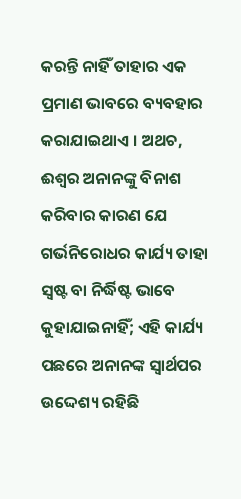କରନ୍ତି ନାହିଁ ତାହାର ଏକ ପ୍ରମାଣ ଭାବରେ ବ୍ୟବହାର କରାଯାଇଥାଏ । ଅଥଚ, ଈଶ୍ବର ଅନାନଙ୍କୁ ବିନାଶ କରିବାର କାରଣ ଯେ ଗର୍ଭନିରୋଧର କାର୍ଯ୍ୟ ତାହା ସ୍ବଷ୍ଟ ବା ନିର୍ଦ୍ଧିଷ୍ଟ ଭାବେ କୁହାଯାଇନାହିଁ; ଏହି କାର୍ଯ୍ୟ ପଛରେ ଅନାନଙ୍କ ସ୍ବାର୍ଥପର ଉଦ୍ଦେଶ୍ୟ ରହିଛି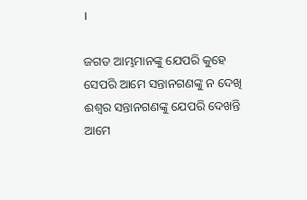।

ଜଗତ ଆମ୍ଭମାନଙ୍କୁ ଯେପରି କୁହେ ସେପରି ଆମେ ସନ୍ତାନଗଣଙ୍କୁ ନ ଦେଖି ଈଶ୍ବର ସନ୍ତାନଗଣଙ୍କୁ ଯେପରି ଦେଖନ୍ତି ଆମେ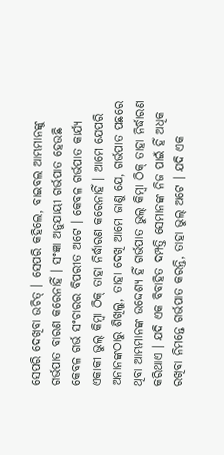ସେପରି ଦେଖିବା ଉଚିତ୍ । ସେପରି କହିଲେ, ବାଇବଲ ଆମ୍ଭମାନଙ୍କୁ ଗର୍ଭପାତ ବାରଣ କରେନାହିଁ । ସଂଜ୍ଞା ଅନୁଯାୟୀ ଗର୍ଭପାତ ହେଉଛି କେବଳ ଗର୍ଭ ସଂଚାରର ବିପରୀତ ଅଟେ । କେବଳ ଗର୍ଭପାତ କାର୍ଯ୍ୟ ଏକାକୀ ଭୁଲ୍ କିମ୍ବା ଠିକ୍ ତାହା ନିର୍ଦ୍ଧାରଣ କରେନାହିଁ । ଆମେ ଯେପରି ଅନାନଙ୍କଠାରୁ ଶିଖିଲୁ, ତାହା ଦେଖି ଆମେ ଜାଣୁ ଯେ, ଗର୍ଭପାତ ପଛରେ ଥିବା ଆମ୍ଭମାନଙ୍କ ଉଦ୍ଦେଶ୍ୟ ହିଁ ଗର୍ଭପାତ ଭୁଲ୍ କିମ୍ବା ଠିକ୍ ତାହା ନିର୍ଦ୍ଧାରଣ କରିଥାଏ । ଯଦି ଏକ ବିବାହିତ ଦମ୍ପତ୍ତି ସେମାନଙ୍କ ନିଜ ପାଇଁ ହିଁ ଅଧିକ ରଖିବା ନିମନ୍ତେ ଗର୍ଭପାତ କରନ୍ତି, ତାହା ଭୁଲ୍ ଅଟେ । ଯଦି ଏକ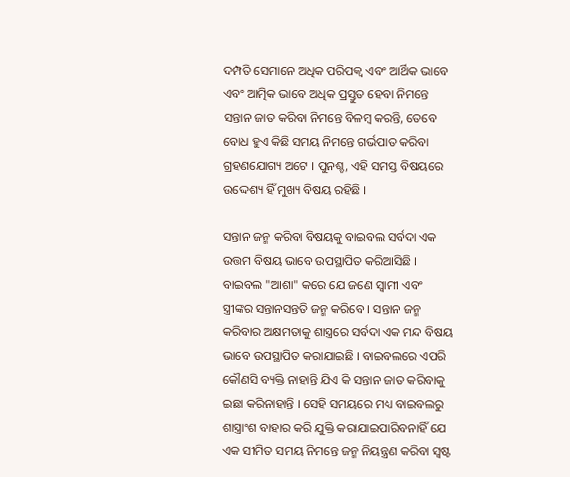ଦମ୍ପତି ସେମାନେ ଅଧିକ ପରିପକ୍ବ ଏବଂ ଆର୍ଥିକ ଭାବେ ଏବଂ ଆତ୍ମିକ ଭାବେ ଅଧିକ ପ୍ରସ୍ତୁତ ହେବା ନିମନ୍ତେ ସନ୍ତାନ ଜାତ କରିବା ନିମନ୍ତେ ବିଳମ୍ବ କରନ୍ତି, ତେବେ ବୋଧ ହୁଏ କିଛି ସମୟ ନିମନ୍ତେ ଗର୍ଭପାତ କରିବା ଗ୍ରହଣଯୋଗ୍ୟ ଅଟେ । ପୁନଶ୍ଚ, ଏହି ସମସ୍ତ ବିଷୟରେ ଉଦ୍ଦେଶ୍ୟ ହିଁ ମୁଖ୍ୟ ବିଷୟ ରହିଛି ।

ସନ୍ତାନ ଜନ୍ମ କରିବା ବିଷୟକୁ ବାଇବଲ ସର୍ବଦା ଏକ ଉତ୍ତମ ବିଷୟ ଭାବେ ଉପସ୍ଥାପିତ କରିଆସିଛି । ବାଇବଲ "ଆଶା" କରେ ଯେ ଜଣେ ସ୍ବାମୀ ଏବଂ ସ୍ତ୍ରୀଙ୍କର ସନ୍ତାନସନ୍ତତି ଜନ୍ମ କରିବେ । ସନ୍ତାନ ଜନ୍ମ କରିବାର ଅକ୍ଷମତାକୁ ଶାସ୍ତ୍ରରେ ସର୍ବଦା ଏକ ମନ୍ଦ ବିଷୟ ଭାବେ ଉପସ୍ଥାପିତ କରାଯାଇଛି । ବାଇବଲରେ ଏପରି କୌଣସି ବ୍ୟକ୍ତି ନାହାନ୍ତି ଯିଏ କି ସନ୍ତାନ ଜାତ କରିବାକୁ ଇଛା କରିନାହାନ୍ତି । ସେହି ସମୟରେ ମଧ୍ୟ ବାଇବଲରୁ ଶାସ୍ତ୍ରାଂଶ ବାହାର କରି ଯୁକ୍ତି କରାଯାଇପାରିବନାହିଁ ଯେ ଏକ ସୀମିତ ସମୟ ନିମନ୍ତେ ଜନ୍ମ ନିୟନ୍ତ୍ରଣ କରିବା ସ୍ବଷ୍ଟ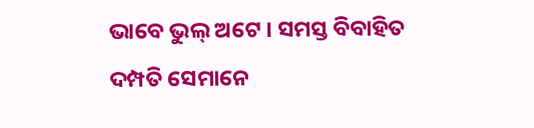ଭାବେ ଭୁଲ୍ ଅଟେ । ସମସ୍ତ ବିବାହିତ ଦମ୍ପତି ସେମାନେ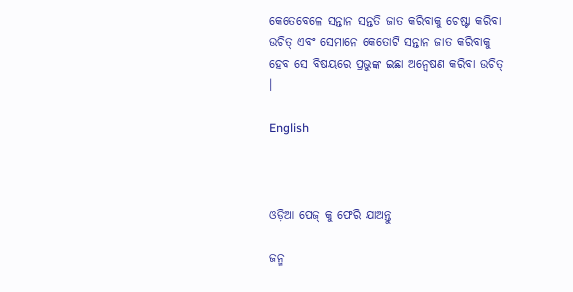କେତେବେଳେ ସନ୍ତାନ ସନ୍ତତି ଜାତ କରିବାକୁ ଚେଷ୍ଟା କରିବା ଉଚିତ୍ ଏବଂ ସେମାନେ କେତୋଟି ସନ୍ତାନ ଜାତ କରିବାକୁ ହେବ ସେ ବିଷୟରେ ପ୍ରଭୁଙ୍କ ଇଛା ଅନ୍ବେଷଣ କରିବା ଉଚିତ୍ ।

English



ଓଡ଼ିଆ ପେଜ୍ କୁ ଫେରି ଯାଅନ୍ତୁ

ଜନ୍ମ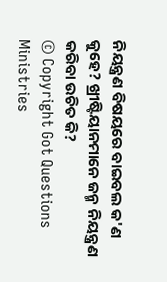ନିୟନ୍ତ୍ରଣ ବିଷୟରେ ବାଇବଲ କ'ଣ କୁହେ? ଖ୍ରୀଷ୍ଟିୟାନମାନେ ଜନ୍ମ ନିୟନ୍ତ୍ରଣ କରିବା ଉଚିତ କି?
© Copyright Got Questions Ministries